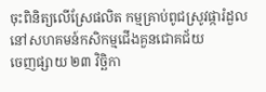ចុះពិនិត្យលើស្រែផលិត កម្មគ្រាប់ពូជស្រូវផ្ការំដួល នៅសហគមន៍កសិកម្មជើងគួនជោគជ័យ
ចេញផ្សាយ ២៣ វិច្ឆិកា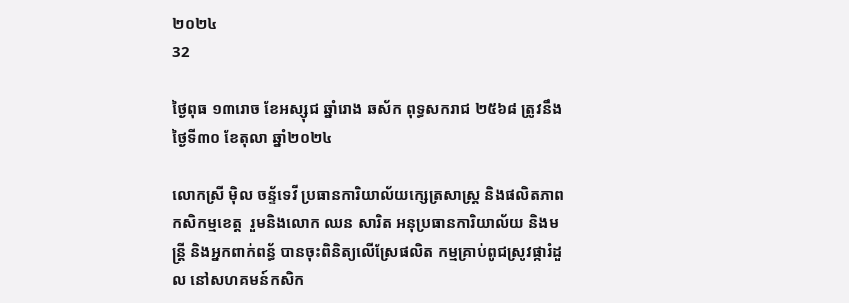២០២៤
32

ថ្ងៃពុធ ១៣រោច ខែអស្សុជ ឆ្នាំរោង ឆស័ក ពុទ្ធសករាជ ២៥៦៨ ត្រូវនឹងថ្ងៃទី៣០ ខែតុលា ឆ្នាំ២០២៤

លោកស្រី ម៉ិល ចន្ទ័ទេវី ប្រធានការិយាល័យក្សេត្រសាស្រ្ត និងផលិតភាពកសិកម្មខេត្ត  រួមនិងលោក ឈន សារិត អនុប្រធានការិយាល័យ និងមន្ត្រី និងអ្នកពាក់ពន្ធ័ បានចុះពិនិត្យលើស្រែផលិត កម្មគ្រាប់ពូជស្រូវផ្ការំដួល នៅសហគមន៍កសិក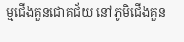ម្មជើងគួនជោគជ័យ នៅភូមិជើងគួន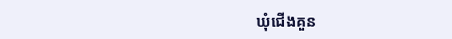ឃុំជើងគួន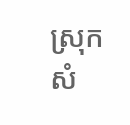ស្រុកសំ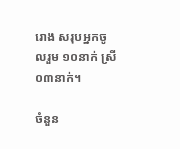រោង សរុបអ្នកចូលរួម ១០នាក់ ស្រី ០៣នាក់។

ចំនួន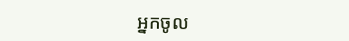អ្នកចូល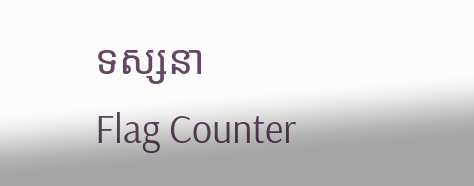ទស្សនា
Flag Counter